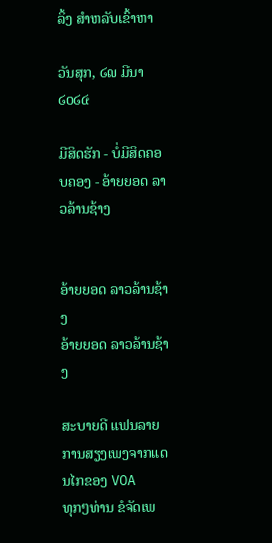ລິ້ງ ສຳຫລັບເຂົ້າຫາ

ວັນສຸກ, ໒໙ ມີນາ ໒໐໒໔

ມີສິດຮັກ - ບໍ່ມີສິດຄອບຄອງ - ອ້າຍຍອດ ລາວລ້ານຊ້າງ


ອ້າຍຍອດ ລາວລ້ານຊ້າງ
ອ້າຍຍອດ ລາວລ້ານຊ້າງ

ສະບາຍດີ ແຟນລາຍການສຽງເພງຈາກແດນໄກຂອງ VOA
ທຸກໆທ່ານ ຂໍຈັດເພ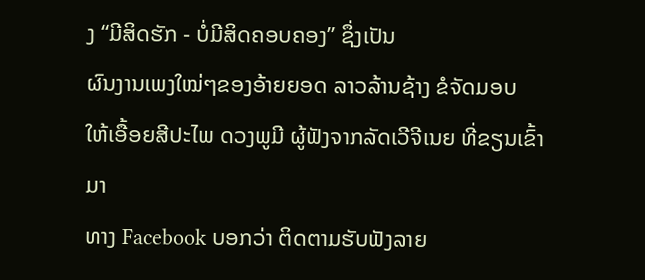ງ “ມີສິດຮັກ - ບໍ່ມີສິດຄອບຄອງ” ຊຶ່ງເປັນ
ຜົນງານເພງໃໝ່ໆຂອງອ້າຍຍອດ ລາວລ້ານຊ້າງ ຂໍຈັດມອບ
ໃຫ້ເອື້ອຍສີປະໄພ ດວງພູມີ ຜູ້ຟັງຈາກລັດເວີຈີເນຍ ທີ່ຂຽນເຂົ້າມາ
ທາງ Facebook ບອກວ່າ ຕິດຕາມຮັບຟັງລາຍ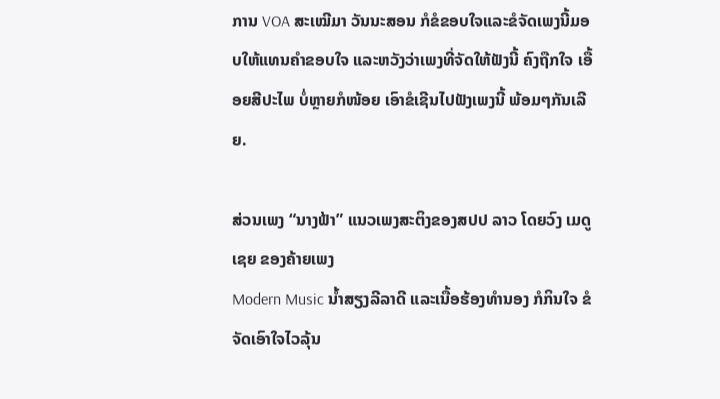ການ VOA ສະເໝີມາ ວັນນະສອນ ກໍຂໍຂອບໃຈແລະຂໍຈັດເພງນີ້ມອບໃຫ້ແທນຄຳຂອບໃຈ ແລະຫວັງວ່າເພງທີ່ຈັດໃຫ້ຟັງນີ້ ຄົງຖືກໃຈ ເອື້ອຍສີປະໄພ ບໍ່ຫຼາຍກໍໜ້ອຍ ເອົາຂໍເຊີນໄປຟັງເພງນີ້ ພ້ອມໆກັນເລີຍ.

ສ່ວນເພງ “ນາງຟ້າ” ແນວເພງສະຕິງຂອງສປປ ລາວ ໂດຍວົງ ເມດູເຊຍ ຂອງຄ້າຍເພງ
Modern Music ນ້ຳສຽງລີລາດີ ແລະເນື້ອຮ້ອງທຳນອງ ກໍກິນໃຈ ຂໍຈັດເອົາໃຈໄວລຸ້ນ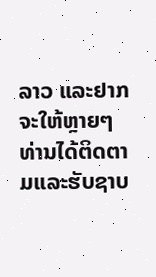ລາວ ແລະຢາກຈະໃຫ້ຫຼາຍໆທ່ານໄດ້ຕິດຕາມແລະຮັບຊາບ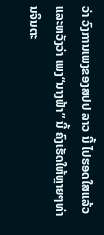ວ່າ ວົງການເພງຂອງສປປ ລາວ ນີ້ ໄປຮອດໃສແລ້ວ ແລະຫວັງວ່າ ເພງ“ນາງຟ້າ” ນີ້ ຄົງເຮັດໃຫ້ຫຼາຍໆທ່ານຈິນຕະ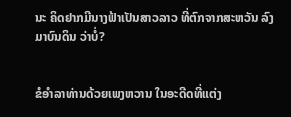ນະ ຄິດຢາກມີນາງຟ້າເປັນສາວລາວ ທີ່ຕົກຈາກສະຫວັນ ລົງມາບົນດິນ ວ່າບໍ່?


ຂໍອຳລາທ່ານດ້ວຍເພງຫວານ ໃນອະດີດທີ່ແຕ່ງ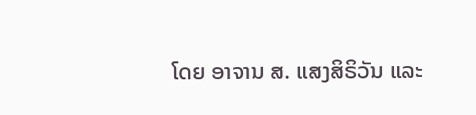ໂດຍ ອາຈານ ສ. ແສງສິຣິວັນ ແລະ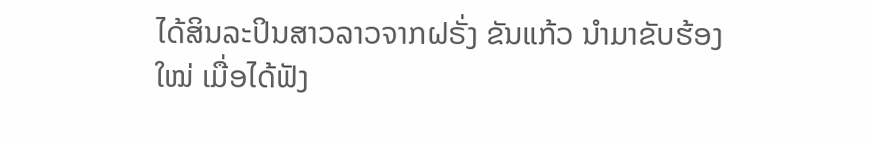ໄດ້ສິນລະປິນສາວລາວຈາກຝຣັ່ງ ຂັນແກ້ວ ນຳມາຂັບຮ້ອງໃໝ່ ເມື່ອໄດ້ຟັງ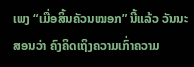ເພງ “ເມື່ອສິ້ນຄັວນໝອກ” ນີ້ແລ້ວ ວັນນະສອນວ່າ ຄົງຄິດເຖິງຄວາມເກົ່າຄວາມ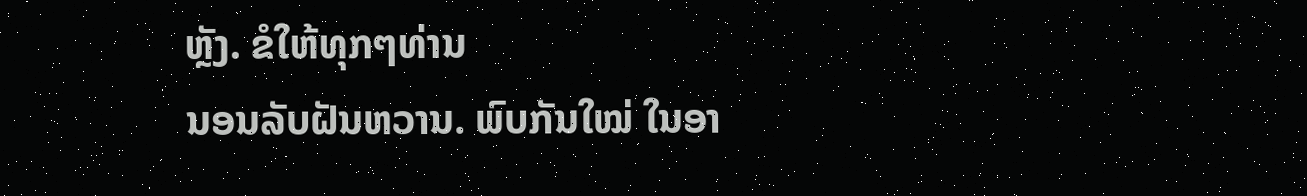ຫຼັງ. ຂໍໃຫ້ທຸກໆທ່ານ
ນອນລັບຝັນຫວານ. ພົບກັນໃໝ່ ໃນອາ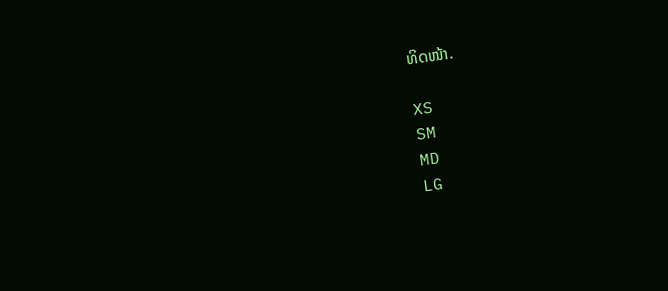ທິດໜ້າ.

XS
SM
MD
LG